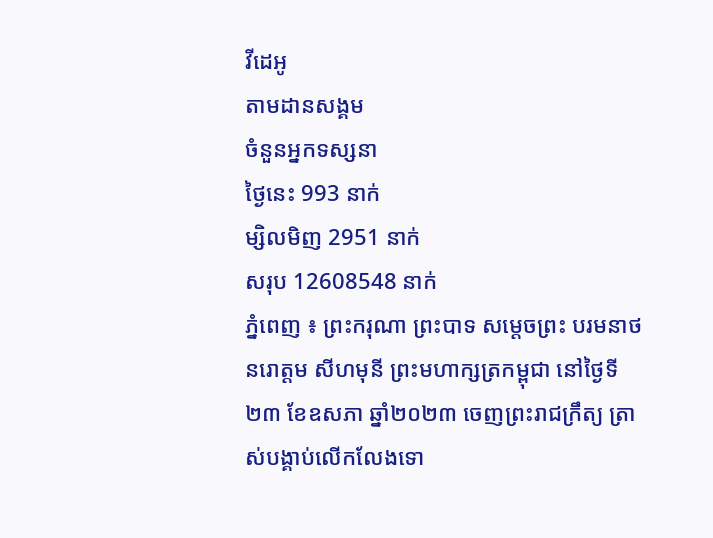វីដេអូ
តាមដានសង្គម
ចំនួនអ្នកទស្សនា
ថ្ងៃនេះ 993 នាក់
ម្សិលមិញ 2951 នាក់
សរុប 12608548 នាក់
ភ្នំពេញ ៖ ព្រះករុណា ព្រះបាទ សម្តេចព្រះ បរមនាថ នរោត្តម សីហមុនី ព្រះមហាក្សត្រកម្ពុជា នៅថ្ងៃទី២៣ ខែឧសភា ឆ្នាំ២០២៣ ចេញព្រះរាជក្រឹត្យ ត្រាស់បង្គាប់លើកលែងទោ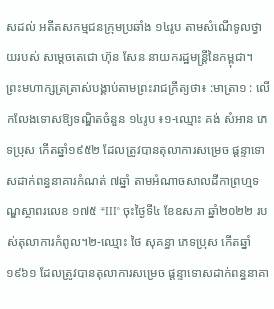សដល់ អតីតសកម្មជនក្រុមប្រឆាំង ១៤រូប តាមសំណើទូលថ្វាយរបស់ សម្តេចតេជោ ហ៊ុន សែន នាយករដ្ឋមន្ត្រីនៃកម្ពុជា។
ព្រះមហាក្សត្រត្រាស់បង្គាប់តាមព្រះរាជក្រឹត្យថា៖ :មាត្រា១ : លើកលែងទោសឱ្យទណ្ឌិតចំនួន ១៤រូប ៖១-ឈ្មោះ គង់ សំអាន ភេទប្រុស កើតឆ្នាំ១៩៥២ ដែលត្រូវបានតុលាការសម្រេច ផ្ដន្ទាទោសដាក់ពន្ធនាគារកំណត់ ៧ឆ្នាំ តាមអំណាចសាលដីកាព្រហ្មទណ្ឌស្ថាពរលេខ ១៧៥ *III° ចុះថ្ងៃទី៤ ខែឧសភា ឆ្នាំ២០២២ របស់តុលាការកំពូល។២-ឈ្មោះ ថៃ សុគន្ធា ភេទប្រុស កើតឆ្នាំ១៩៦១ ដែលត្រូវបានតុលាការសម្រេច ផ្ដន្ទាទោសដាក់ពន្ធនាគា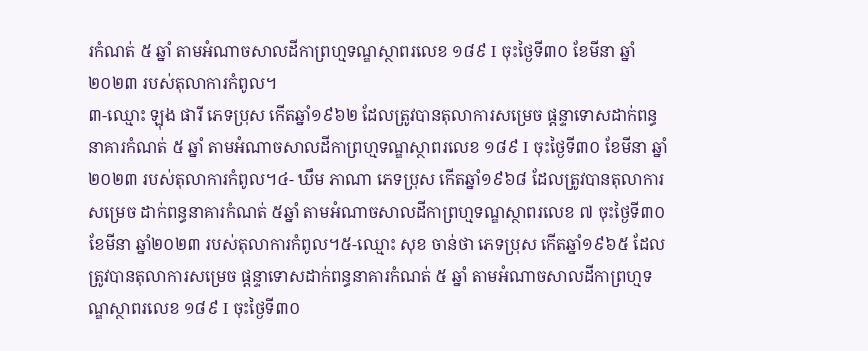រកំណត់ ៥ ឆ្នាំ តាមអំណាចសាលដីកាព្រហ្មទណ្ឌស្ថាពរលេខ ១៨៩ I ចុះថ្ងៃទី៣០ ខែមីនា ឆ្នាំ២០២៣ របស់តុលាការកំពូល។
៣-ឈ្មោះ ឡុង ផារី ភេទប្រុស កើតឆ្នាំ១៩៦២ ដែលត្រូវបានតុលាការសម្រេច ផ្តន្ទាទោសដាក់ពន្ធនាគារកំណត់ ៥ ឆ្នាំ តាមអំណាចសាលដីកាព្រហ្មទណ្ឌស្ថាពរលេខ ១៨៩ I ចុះថ្ងៃទី៣០ ខែមីនា ឆ្នាំ២០២៣ របស់តុលាការកំពូល។៤- ឃឹម ភាណា ភេទប្រុស កើតឆ្នាំ១៩៦៨ ដែលត្រូវបានតុលាការសម្រេច ដាក់ពន្ធនាគារកំណត់ ៥ឆ្នាំ តាមអំណាចសាលដីកាព្រហ្មទណ្ឌស្ថាពរលេខ ៧ ចុះថ្ងៃទី៣០ ខែមីនា ឆ្នាំ២០២៣ របស់តុលាការកំពូល។៥-ឈ្មោះ សុខ ចាន់ថា ភេទប្រុស កើតឆ្នាំ១៩៦៥ ដែលត្រូវបានតុលាការសម្រេច ផ្តន្ទាទោសដាក់ពន្ធនាគារកំណត់ ៥ ឆ្នាំ តាមអំណាចសាលដីកាព្រហ្មទណ្ឌស្ថាពរលេខ ១៨៩ I ចុះថ្ងៃទី៣០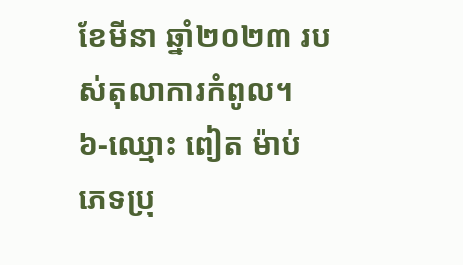ខែមីនា ឆ្នាំ២០២៣ របស់តុលាការកំពូល។
៦-ឈ្មោះ ពៀត ម៉ាប់ ភេទប្រុ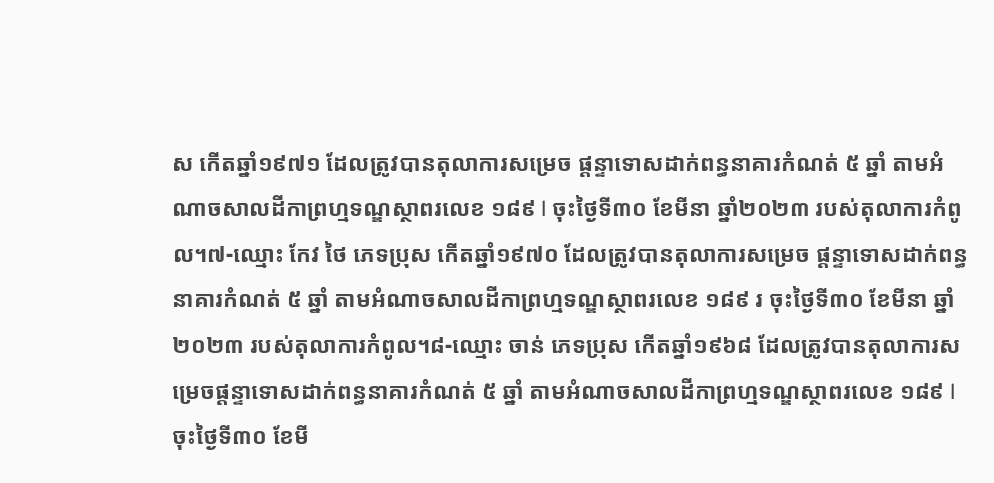ស កើតឆ្នាំ១៩៧១ ដែលត្រូវបានតុលាការសម្រេច ផ្តន្ទាទោសដាក់ពន្ធនាគារកំណត់ ៥ ឆ្នាំ តាមអំណាចសាលដីកាព្រហ្មទណ្ឌស្ថាពរលេខ ១៨៩ I ចុះថ្ងៃទី៣០ ខែមីនា ឆ្នាំ២០២៣ របស់តុលាការកំពូល។៧-ឈ្មោះ កែវ ថៃ ភេទប្រុស កើតឆ្នាំ១៩៧០ ដែលត្រូវបានតុលាការសម្រេច ផ្ដន្ទាទោសដាក់ពន្ធនាគារកំណត់ ៥ ឆ្នាំ តាមអំណាចសាលដីកាព្រហ្មទណ្ឌស្ថាពរលេខ ១៨៩ រ ចុះថ្ងៃទី៣០ ខែមីនា ឆ្នាំ២០២៣ របស់តុលាការកំពូល។៨-ឈ្មោះ ចាន់ ភេទប្រុស កើតឆ្នាំ១៩៦៨ ដែលត្រូវបានតុលាការសម្រេចផ្តន្ទាទោសដាក់ពន្ធនាគារកំណត់ ៥ ឆ្នាំ តាមអំណាចសាលដីកាព្រហ្មទណ្ឌស្ថាពរលេខ ១៨៩ I ចុះថ្ងៃទី៣០ ខែមី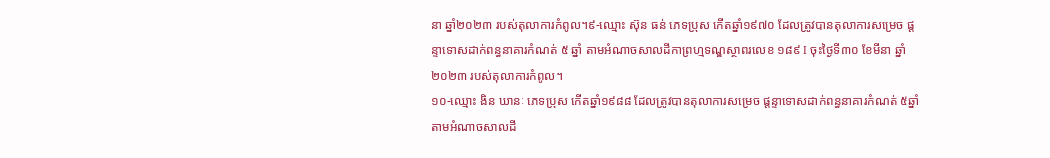នា ឆ្នាំ២០២៣ របស់តុលាការកំពូល។៩-ឈ្មោះ ស៊ុន ធន់ ភេទប្រុស កើតឆ្នាំ១៩៧០ ដែលត្រូវបានតុលាការសម្រេច ផ្តន្ទាទោសដាក់ពន្ធនាគារកំណត់ ៥ ឆ្នាំ តាមអំណាចសាលដីកាព្រហ្មទណ្ឌស្ថាពរលេខ ១៨៩ I ចុះថ្ងៃទី៣០ ខែមីនា ឆ្នាំ២០២៣ របស់តុលាការកំពូល។
១០-ឈ្មោះ ងិន ឃានៈ ភេទប្រុស កើតឆ្នាំ១៩៨៨ ដែលត្រូវបានតុលាការសម្រេច ផ្តន្ទាទោសដាក់ពន្ធនាគារកំណត់ ៥ឆ្នាំ តាមអំណាចសាលដី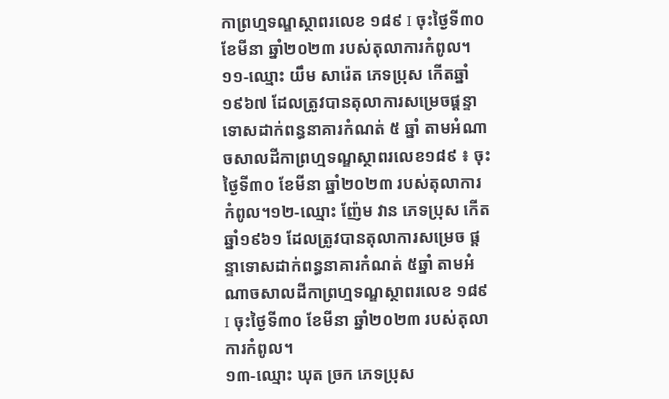កាព្រហ្មទណ្ឌស្ថាពរលេខ ១៨៩ I ចុះថ្ងៃទី៣០ ខែមីនា ឆ្នាំ២០២៣ របស់តុលាការកំពូល។១១-ឈ្មោះ យឹម សារ៉េត ភេទប្រុស កើតឆ្នាំ១៩៦៧ ដែលត្រូវបានតុលាការសម្រេចផ្តន្ទាទោសដាក់ពន្ធនាគារកំណត់ ៥ ឆ្នាំ តាមអំណាចសាលដីកាព្រហ្មទណ្ឌស្ថាពរលេខ១៨៩ ៖ ចុះថ្ងៃទី៣០ ខែមីនា ឆ្នាំ២០២៣ របស់តុលាការកំពូល។១២-ឈ្មោះ ញ៉ែម វាន ភេទប្រុស កើតឆ្នាំ១៩៦១ ដែលត្រូវបានតុលាការសម្រេច ផ្តន្ទាទោសដាក់ពន្ធនាគារកំណត់ ៥ឆ្នាំ តាមអំណាចសាលដីកាព្រហ្មទណ្ឌស្ថាពរលេខ ១៨៩ I ចុះថ្ងៃទី៣០ ខែមីនា ឆ្នាំ២០២៣ របស់តុលាការកំពូល។
១៣-ឈ្មោះ ឃុត ច្រក ភេទប្រុស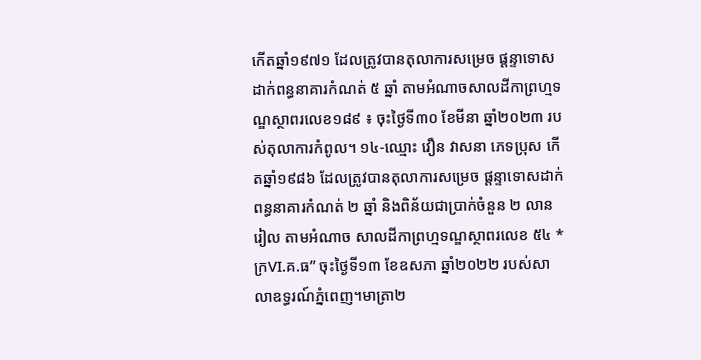កើតឆ្នាំ១៩៧១ ដែលត្រូវបានតុលាការសម្រេច ផ្តន្ទាទោសដាក់ពន្ធនាគារកំណត់ ៥ ឆ្នាំ តាមអំណាចសាលដីកាព្រហ្មទណ្ឌស្ថាពរលេខ១៨៩ ៖ ចុះថ្ងៃទី៣០ ខែមីនា ឆ្នាំ២០២៣ របស់តុលាការកំពូល។ ១៤-ឈ្មោះ វឿន វាសនា ភេទប្រុស កើតឆ្នាំ១៩៨៦ ដែលត្រូវបានតុលាការសម្រេច ផ្តន្ទាទោសដាក់ពន្ធនាគារកំណត់ ២ ឆ្នាំ និងពិន័យជាប្រាក់ចំនួន ២ លានរៀល តាមអំណាច សាលដីកាព្រហ្មទណ្ឌស្ថាពរលេខ ៥៤ *ក្រVI.គ.ធ” ចុះថ្ងៃទី១៣ ខែឧសភា ឆ្នាំ២០២២ របស់សាលាឧទ្ធរណ៍ភ្នំពេញ។មាត្រា២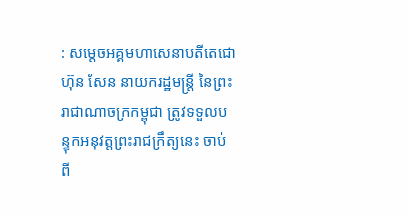: សម្តេចអគ្គមហាសេនាបតីតេជោ ហ៊ុន សែន នាយករដ្ឋមន្ត្រី នៃព្រះរាជាណាចក្រកម្ពុជា ត្រូវទទួលបន្ទុកអនុវត្តព្រះរាជក្រឹត្យនេះ ចាប់ពី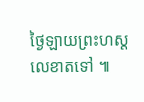ថ្ងៃឡាយព្រះហស្តលេខាតទៅ ៕